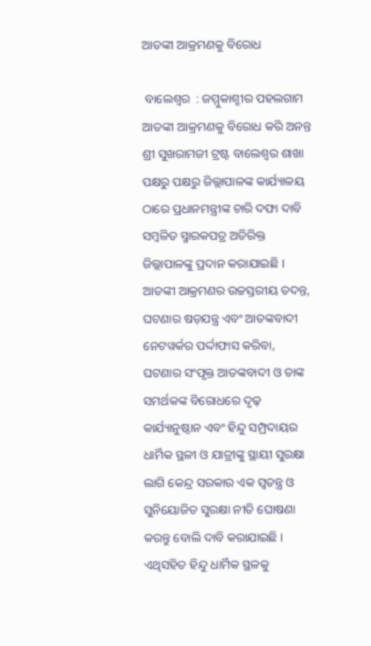ଆତଙ୍କୀ ଆକ୍ରମଣକୁ ବିରୋଧ

 ବାଲେଶ୍ୱର  : ଜମ୍ମୁକାଶ୍ମୀର ପହଲଗାମ ଆତଙ୍କୀ ଆକ୍ରମଣକୁ ବିରୋଧ କରି ଅନନ୍ତ ଶ୍ରୀ ସୁଖରାମଜୀ ଟ୍ରଷ୍ଟ ବାଲେଶ୍ୱର ଶାଖା ପକ୍ଷରୁ ପକ୍ଷରୁ ଜିଲ୍ଲାପାଳଙ୍କ କାର୍ଯ୍ୟାଳୟ ଠାରେ ପ୍ରଧାନମନ୍ତ୍ରୀଙ୍କ ଚାରି ଦଫା ଦାବି ସମ୍ବଳିତ ସ୍ମାରକପତ୍ର ଅତିରିକ୍ତ ଜିଲ୍ଲାପାଳଙ୍କୁ ପ୍ରଦାନ କରାଯାଇଛି । ଆତଙ୍କୀ ଆକ୍ରମଣର ଉଚ୍ଚସ୍ତରୀୟ ତଦନ୍ତ, ଘଟଣାର ଷଡ଼ଯନ୍ତ୍ର ଏବଂ ଆତଙ୍କବାଦୀ ନେଟୱର୍କର ପର୍ଦ୍ଦାଫାସ କରିବା, ଘଟଣାର ସଂପୃକ୍ତ ଆତଙ୍କବାଦୀ ଓ ତାଙ୍କ ସମର୍ଥକଙ୍କ ବିରୋଧରେ ଦୃଢ଼ କାର୍ଯ୍ୟାନୁଷ୍ଠାନ ଏବଂ ହିନ୍ଦୁ ସମ୍ପ୍ରଦାୟର ଧାର୍ମିକ ସ୍ଥଳୀ ଓ ଯାତ୍ରୀଙ୍କୁ ସ୍ଥାୟୀ ସୁରକ୍ଷା ଲାଗି କେନ୍ଦ୍ର ସରକାର ଏକ ସ୍ୱତନ୍ତ୍ର ଓ ସୁନିୟୋଜିତ ସୁରକ୍ଷା ନୀତି ଘୋଷଣା କରନ୍ତୁ ବୋଲି ଦାବି କରାଯାଇଛି । ଏଥିସହିତ ହିନ୍ଦୁ ଧାର୍ମିକ ସ୍ଥଳକୁ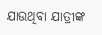ଯାଉଥିବା ଯାତ୍ରୀଙ୍କ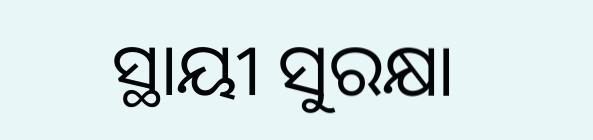ସ୍ଥାୟୀ ସୁରକ୍ଷା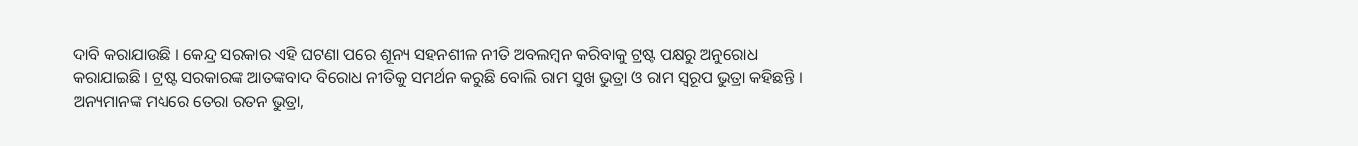ଦାବି କରାଯାଉଛି । କେନ୍ଦ୍ର ସରକାର ଏହି ଘଟଣା ପରେ ଶୂନ୍ୟ ସହନଶୀଳ ନୀତି ଅବଲମ୍ବନ କରିବାକୁ ଟ୍ରଷ୍ଟ ପକ୍ଷରୁ ଅନୁରୋଧ କରାଯାଇଛି । ଟ୍ରଷ୍ଟ ସରକାରଙ୍କ ଆତଙ୍କବାଦ ବିରୋଧ ନୀତିକୁ ସମର୍ଥନ କରୁଛି ବୋଲି ରାମ ସୁଖ ଭୁତ୍ରା ଓ ରାମ ସ୍ୱରୂପ ଭୁତ୍ରା କହିଛନ୍ତି । ଅନ୍ୟମାନଙ୍କ ମଧ୍ୟରେ ତେରା ରତନ ଭୁତ୍ରା,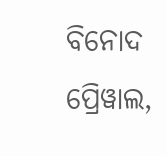ବିନୋଦ ପ୍ରେିୱାଲ,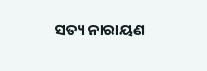ସତ୍ୟ ନାରାୟଣ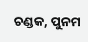ଚଣ୍ଡକ, ପୁନମ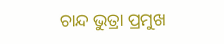ଚାନ୍ଦ ଭୁତ୍ରା ପ୍ରମୁଖ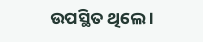ଉପସ୍ଥିତ ଥିଲେ ।